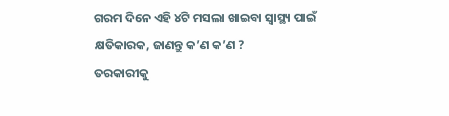ଗରମ ଦିନେ ଏହି ୪ଟି ମସଲା ଖାଇବା ସ୍ବାସ୍ଥ୍ୟ ପାଇଁ କ୍ଷତିକାରକ, ଜାଣନ୍ତୁ କ’ଣ କ’ଣ ?
ତରକାରୀକୁ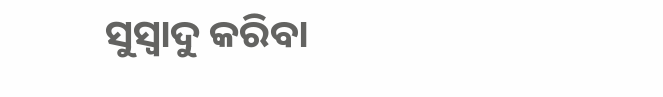ସୁସ୍ବାଦୁ କରିବା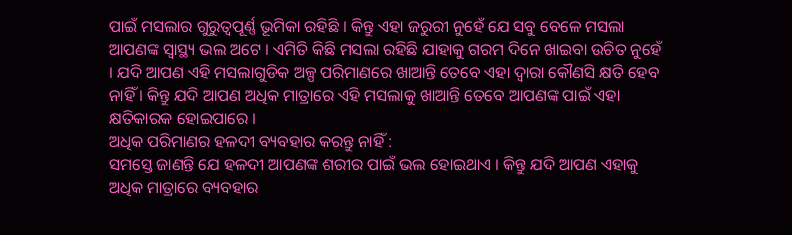ପାଇଁ ମସଲାର ଗୁରୁତ୍ବପୂର୍ଣ୍ଣ ଭୂମିକା ରହିଛି । କିନ୍ତୁ ଏହା ଜରୁରୀ ନୁହେଁ ଯେ ସବୁ ବେଳେ ମସଲା ଆପଣଙ୍କ ସ୍ବାସ୍ଥ୍ୟ ଭଲ ଅଟେ । ଏମିତି କିଛି ମସଲା ରହିଛି ଯାହାକୁ ଗରମ ଦିନେ ଖାଇବା ଉଚିତ ନୁହେଁ । ଯଦି ଆପଣ ଏହି ମସଲାଗୁଡିକ ଅଳ୍ପ ପରିମାଣରେ ଖାଆନ୍ତି ତେବେ ଏହା ଦ୍ବାରା କୌଣସି କ୍ଷତି ହେବ ନାହିଁ । କିନ୍ତୁ ଯଦି ଆପଣ ଅଧିକ ମାତ୍ରାରେ ଏହି ମସଲାକୁ ଖାଆନ୍ତି ତେବେ ଆପଣଙ୍କ ପାଇଁ ଏହା କ୍ଷତିକାରକ ହୋଇପାରେ ।
ଅଧିକ ପରିମାଣର ହଳଦୀ ବ୍ୟବହାର କରନ୍ତୁ ନାହିଁ :
ସମସ୍ତେ ଜାଣନ୍ତି ଯେ ହଳଦୀ ଆପଣଙ୍କ ଶରୀର ପାଇଁ ଭଲ ହୋଇଥାଏ । କିନ୍ତୁ ଯଦି ଆପଣ ଏହାକୁ ଅଧିକ ମାତ୍ରାରେ ବ୍ୟବହାର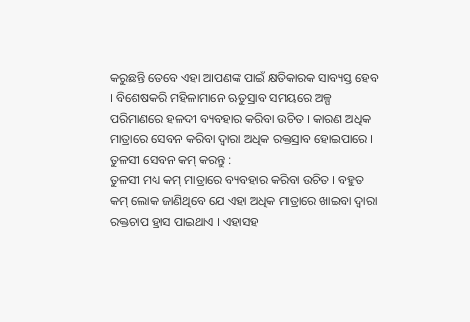କରୁଛନ୍ତି ତେବେ ଏହା ଆପଣଙ୍କ ପାଇଁ କ୍ଷତିକାରକ ସାବ୍ୟସ୍ତ ହେବ । ବିଶେଷକରି ମହିଳାମାନେ ଋତୁସ୍ରାବ ସମୟରେ ଅଳ୍ପ ପରିମାଣରେ ହଳଦୀ ବ୍ୟବହାର କରିବା ଉଚିତ । କାରଣ ଅଧିକ ମାତ୍ରାରେ ସେବନ କରିବା ଦ୍ବାରା ଅଧିକ ରକ୍ତସ୍ରାବ ହୋଇପାରେ ।
ତୁଳସୀ ସେବନ କମ୍ କରନ୍ତୁ :
ତୁଳସୀ ମଧ୍ୟ କମ୍ ମାତ୍ରାରେ ବ୍ୟବହାର କରିବା ଉଚିତ । ବହୁତ କମ୍ ଲୋକ ଜାଣିଥିବେ ଯେ ଏହା ଅଧିକ ମାତ୍ରାରେ ଖାଇବା ଦ୍ବାରା ରକ୍ତଚାପ ହ୍ରାସ ପାଇଥାଏ । ଏହାସହ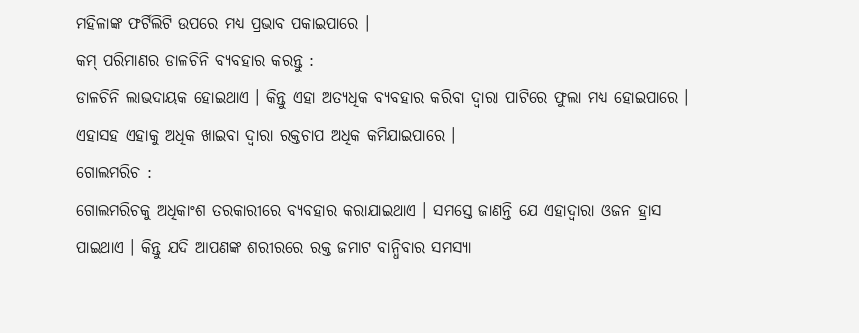ମହିଳାଙ୍କ ଫର୍ଟିଲିଟି ଉପରେ ମଧ୍ୟ ପ୍ରଭାବ ପକାଇପାରେ ।
କମ୍ ପରିମାଣର ଡାଳଚିନି ବ୍ୟବହାର କରନ୍ତୁ :
ଡାଳଚିନି ଲାଭଦାୟକ ହୋଇଥାଏ । କିନ୍ତୁ ଏହା ଅତ୍ୟଧିକ ବ୍ୟବହାର କରିବା ଦ୍ବାରା ପାଟିରେ ଫୁଲା ମଧ୍ୟ ହୋଇପାରେ । ଏହାସହ ଏହାକୁ ଅଧିକ ଖାଇବା ଦ୍ବାରା ରକ୍ତଚାପ ଅଧିକ କମିଯାଇପାରେ ।
ଗୋଲମରିଚ :
ଗୋଲମରିଚକୁ ଅଧିକାଂଶ ତରକାରୀରେ ବ୍ୟବହାର କରାଯାଇଥାଏ । ସମସ୍ତେ ଜାଣନ୍ତି ଯେ ଏହାଦ୍ବାରା ଓଜନ ହ୍ରାସ ପାଇଥାଏ । କିନ୍ତୁ ଯଦି ଆପଣଙ୍କ ଶରୀରରେ ରକ୍ତ ଜମାଟ ବାନ୍ଧିବାର ସମସ୍ୟା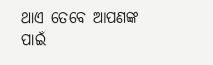ଥାଏ ତେବେ ଆପଣଙ୍କ ପାଇଁ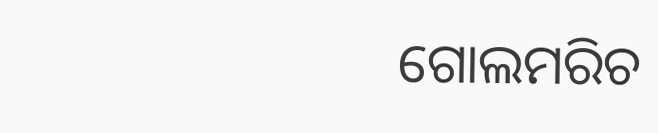ଗୋଲମରିଚ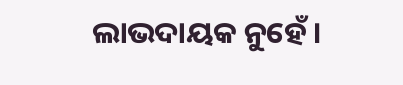ଲାଭଦାୟକ ନୁହେଁ ।